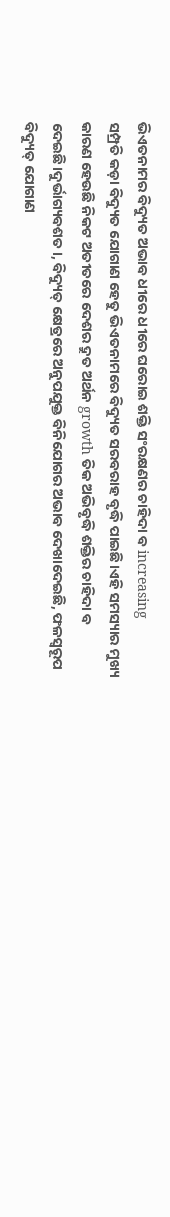ଭିଏତନାମର ବିଦ୍ୟୁତ ଅଭାବ ଧୀରେ ଧୀରେ ଘରୋଇ ଶକ୍ତି ସଂରକ୍ଷଣର ଚାହିଦା ବ increasing
ସମ୍ପ୍ରତି କଡ଼ା ବିଦ୍ୟୁତ ଯୋଗାଣ ହେତୁ ଭିଏତନାମରେ ବିଦ୍ୟୁତ ସରବରାହ ବୃଦ୍ଧି ପାଇଛି।ଏହି ସମସ୍ୟାର ମୁଖ୍ୟ କାରଣ ହେଉଛି ନିକଟ ଅତୀତରେ ଦେଶର ଦ୍ରୁତ ଅର୍ଥନ growth ତିକ ଅଭିବୃଦ୍ଧି ଶକ୍ତିର ଚାହିଦା ବ ଦେଇଛି।ଦୁର୍ଭାଗ୍ୟବଶତ।, ବିଦ୍ୟୁତ୍ କ୍ଷେତ୍ରରେ ଅନୁପଯୁକ୍ତ ବିନିଯୋଗର ଅଭାବ ଦେଖାଦେଇଛି, ଫଳସ୍ୱରୂପ ବିଦ୍ୟୁତ୍ ଯୋଗାଣ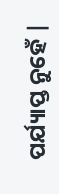ପର୍ଯ୍ୟାପ୍ତ ନୁହେଁ |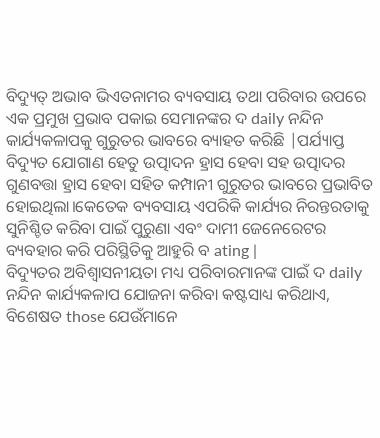ବିଦ୍ୟୁତ୍ ଅଭାବ ଭିଏତନାମର ବ୍ୟବସାୟ ତଥା ପରିବାର ଉପରେ ଏକ ପ୍ରମୁଖ ପ୍ରଭାବ ପକାଇ ସେମାନଙ୍କର ଦ daily ନନ୍ଦିନ କାର୍ଯ୍ୟକଳାପକୁ ଗୁରୁତର ଭାବରେ ବ୍ୟାହତ କରିଛି |ପର୍ଯ୍ୟାପ୍ତ ବିଦ୍ୟୁତ ଯୋଗାଣ ହେତୁ ଉତ୍ପାଦନ ହ୍ରାସ ହେବା ସହ ଉତ୍ପାଦର ଗୁଣବତ୍ତା ହ୍ରାସ ହେବା ସହିତ କମ୍ପାନୀ ଗୁରୁତର ଭାବରେ ପ୍ରଭାବିତ ହୋଇଥିଲା।କେତେକ ବ୍ୟବସାୟ ଏପରିକି କାର୍ଯ୍ୟର ନିରନ୍ତରତାକୁ ସୁନିଶ୍ଚିତ କରିବା ପାଇଁ ପୁରୁଣା ଏବଂ ଦାମୀ ଜେନେରେଟର ବ୍ୟବହାର କରି ପରିସ୍ଥିତିକୁ ଆହୁରି ବ ating |
ବିଦ୍ୟୁତର ଅବିଶ୍ୱାସନୀୟତା ମଧ୍ୟ ପରିବାରମାନଙ୍କ ପାଇଁ ଦ daily ନନ୍ଦିନ କାର୍ଯ୍ୟକଳାପ ଯୋଜନା କରିବା କଷ୍ଟସାଧ୍ୟ କରିଥାଏ, ବିଶେଷତ those ଯେଉଁମାନେ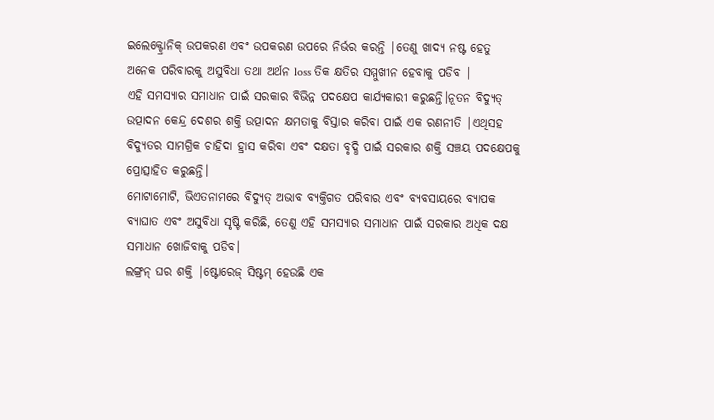ଇଲେକ୍ଟ୍ରୋନିକ୍ ଉପକରଣ ଏବଂ ଉପକରଣ ଉପରେ ନିର୍ଭର କରନ୍ତି |ତେଣୁ ଖାଦ୍ୟ ନଷ୍ଟ ହେତୁ ଅନେକ ପରିବାରକୁ ଅସୁବିଧା ତଥା ଅର୍ଥନ loss ତିକ କ୍ଷତିର ସମ୍ମୁଖୀନ ହେବାକୁ ପଡିବ |
ଏହି ସମସ୍ୟାର ସମାଧାନ ପାଇଁ ସରକାର ବିଭିନ୍ନ ପଦକ୍ଷେପ କାର୍ଯ୍ୟକାରୀ କରୁଛନ୍ତି।ନୂତନ ବିଦ୍ୟୁତ୍ ଉତ୍ପାଦନ କେନ୍ଦ୍ର ଦେଶର ଶକ୍ତି ଉତ୍ପାଦନ କ୍ଷମତାକୁ ବିସ୍ତାର କରିବା ପାଇଁ ଏକ ରଣନୀତି |ଏଥିସହ ବିଦ୍ୟୁତର ସାମଗ୍ରିକ ଚାହିଦା ହ୍ରାସ କରିବା ଏବଂ ଦକ୍ଷତା ବୃଦ୍ଧି ପାଇଁ ସରକାର ଶକ୍ତି ସଞ୍ଚୟ ପଦକ୍ଷେପକୁ ପ୍ରୋତ୍ସାହିତ କରୁଛନ୍ତି।
ମୋଟାମୋଟି, ଭିଏତନାମରେ ବିଦ୍ୟୁତ୍ ଅଭାବ ବ୍ୟକ୍ତିଗତ ପରିବାର ଏବଂ ବ୍ୟବସାୟରେ ବ୍ୟାପକ ବ୍ୟାଘାତ ଏବଂ ଅସୁବିଧା ସୃଷ୍ଟି କରିଛି, ତେଣୁ ଏହି ସମସ୍ୟାର ସମାଧାନ ପାଇଁ ସରକାର ଅଧିକ ଦକ୍ଷ ସମାଧାନ ଖୋଜିବାକୁ ପଡିବ।
ଲଙ୍ଗ୍ରନ୍ ଘର ଶକ୍ତି |ଷ୍ଟୋରେଜ୍ ସିଷ୍ଟମ୍ ହେଉଛି ଏକ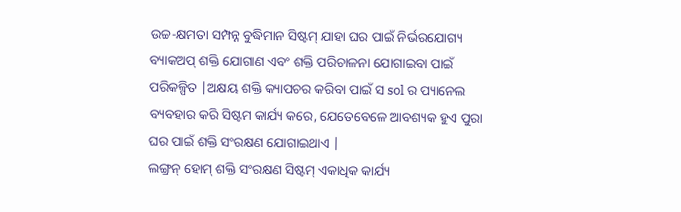ଉଚ୍ଚ-କ୍ଷମତା ସମ୍ପନ୍ନ ବୁଦ୍ଧିମାନ ସିଷ୍ଟମ୍ ଯାହା ଘର ପାଇଁ ନିର୍ଭରଯୋଗ୍ୟ ବ୍ୟାକଅପ୍ ଶକ୍ତି ଯୋଗାଣ ଏବଂ ଶକ୍ତି ପରିଚାଳନା ଯୋଗାଇବା ପାଇଁ ପରିକଳ୍ପିତ |ଅକ୍ଷୟ ଶକ୍ତି କ୍ୟାପଚର କରିବା ପାଇଁ ସ sol ର ପ୍ୟାନେଲ ବ୍ୟବହାର କରି ସିଷ୍ଟମ କାର୍ଯ୍ୟ କରେ, ଯେତେବେଳେ ଆବଶ୍ୟକ ହୁଏ ପୁରା ଘର ପାଇଁ ଶକ୍ତି ସଂରକ୍ଷଣ ଯୋଗାଇଥାଏ |
ଲଙ୍ଗ୍ରନ୍ ହୋମ୍ ଶକ୍ତି ସଂରକ୍ଷଣ ସିଷ୍ଟମ୍ ଏକାଧିକ କାର୍ଯ୍ୟ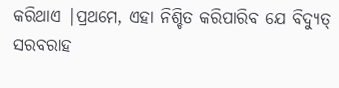କରିଥାଏ |ପ୍ରଥମେ, ଏହା ନିଶ୍ଚିତ କରିପାରିବ ଯେ ବିଦ୍ୟୁତ୍ ସରବରାହ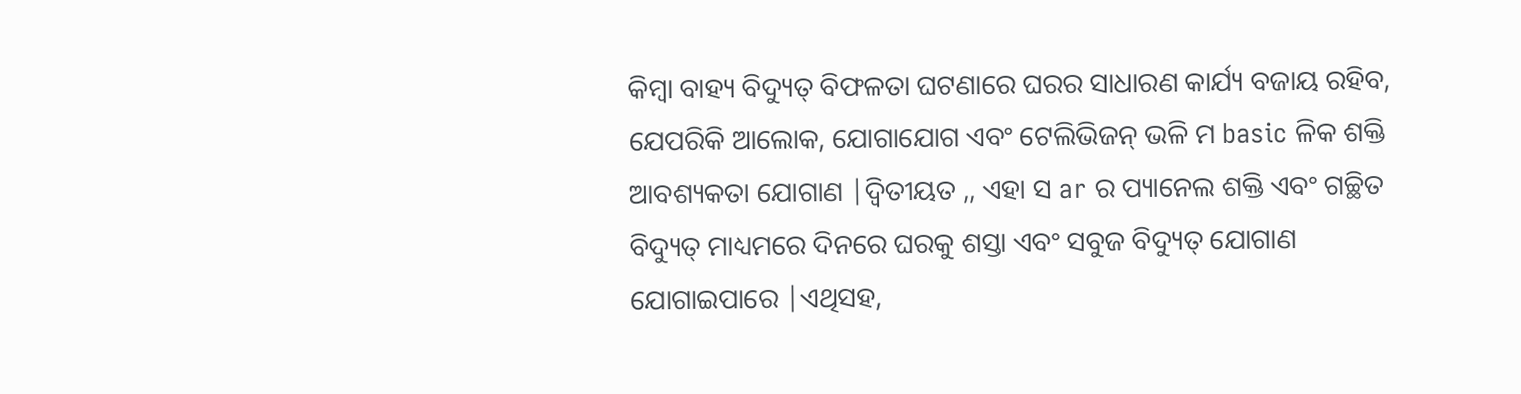କିମ୍ବା ବାହ୍ୟ ବିଦ୍ୟୁତ୍ ବିଫଳତା ଘଟଣାରେ ଘରର ସାଧାରଣ କାର୍ଯ୍ୟ ବଜାୟ ରହିବ, ଯେପରିକି ଆଲୋକ, ଯୋଗାଯୋଗ ଏବଂ ଟେଲିଭିଜନ୍ ଭଳି ମ basic ଳିକ ଶକ୍ତି ଆବଶ୍ୟକତା ଯୋଗାଣ |ଦ୍ୱିତୀୟତ ,, ଏହା ସ ar ର ପ୍ୟାନେଲ ଶକ୍ତି ଏବଂ ଗଚ୍ଛିତ ବିଦ୍ୟୁତ୍ ମାଧ୍ୟମରେ ଦିନରେ ଘରକୁ ଶସ୍ତା ଏବଂ ସବୁଜ ବିଦ୍ୟୁତ୍ ଯୋଗାଣ ଯୋଗାଇପାରେ |ଏଥିସହ,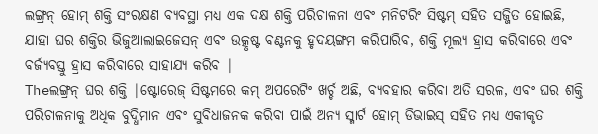ଲଙ୍ଗ୍ରନ୍ ହୋମ୍ ଶକ୍ତି ସଂରକ୍ଷଣ ବ୍ୟବସ୍ଥା ମଧ୍ୟ ଏକ ଦକ୍ଷ ଶକ୍ତି ପରିଚାଳନା ଏବଂ ମନିଟରିଂ ସିଷ୍ଟମ୍ ସହିତ ସଜ୍ଜିତ ହୋଇଛି, ଯାହା ଘର ଶକ୍ତିର ଭିଜୁଆଲାଇଜେସନ୍ ଏବଂ ଉତ୍କୃଷ୍ଟ ବଣ୍ଟନକୁ ହୃଦୟଙ୍ଗମ କରିପାରିବ, ଶକ୍ତି ମୂଲ୍ୟ ହ୍ରାସ କରିବାରେ ଏବଂ ବର୍ଜ୍ୟବସ୍ତୁ ହ୍ରାସ କରିବାରେ ସାହାଯ୍ୟ କରିବ |
Theଲଙ୍ଗ୍ରନ୍ ଘର ଶକ୍ତି |ଷ୍ଟୋରେଜ୍ ସିଷ୍ଟମରେ କମ୍ ଅପରେଟିଂ ଖର୍ଚ୍ଚ ଅଛି, ବ୍ୟବହାର କରିବା ଅତି ସରଳ, ଏବଂ ଘର ଶକ୍ତି ପରିଚାଳନାକୁ ଅଧିକ ବୁଦ୍ଧିମାନ ଏବଂ ସୁବିଧାଜନକ କରିବା ପାଇଁ ଅନ୍ୟ ସ୍ମାର୍ଟ ହୋମ୍ ଡିଭାଇସ୍ ସହିତ ମଧ୍ୟ ଏକୀକୃତ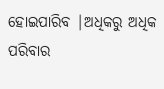ହୋଇପାରିବ |ଅଧିକରୁ ଅଧିକ ପରିବାର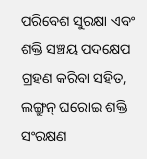ପରିବେଶ ସୁରକ୍ଷା ଏବଂ ଶକ୍ତି ସଞ୍ଚୟ ପଦକ୍ଷେପ ଗ୍ରହଣ କରିବା ସହିତ, ଲଙ୍ଗ୍ରୁନ୍ ଘରୋଇ ଶକ୍ତି ସଂରକ୍ଷଣ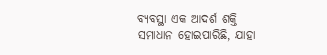ବ୍ୟବସ୍ଥା ଏକ ଆଦର୍ଶ ଶକ୍ତି ସମାଧାନ ହୋଇପାରିଛି, ଯାହା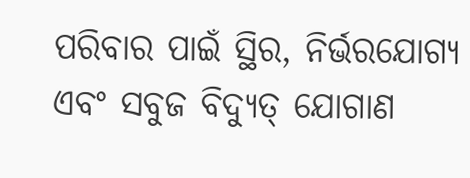ପରିବାର ପାଇଁ ସ୍ଥିର, ନିର୍ଭରଯୋଗ୍ୟ ଏବଂ ସବୁଜ ବିଦ୍ୟୁତ୍ ଯୋଗାଣ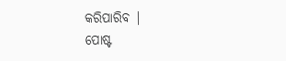କରିପାରିବ |
ପୋଷ୍ଟ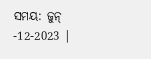ସମୟ: ଜୁନ୍ -12-2023 |